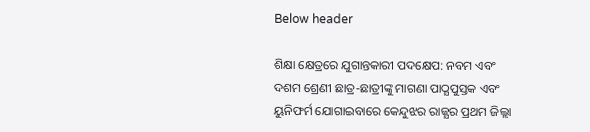Below header

ଶିକ୍ଷା କ୍ଷେତ୍ରରେ ଯୁଗାନ୍ତକାରୀ ପଦକ୍ଷେପ: ନବମ ଏବଂ ଦଶମ ଶ୍ରେଣୀ ଛାତ୍ର-ଛାତ୍ରୀଙ୍କୁ ମାଗଣା ପାଠ୍ଯପୁସ୍ତକ ଏବଂ ୟୁନିଫର୍ମ ଯୋଗାଇବାରେ କେନ୍ଦୁଝର ରାଜ୍ଯର ପ୍ରଥମ ଜିଲ୍ଲା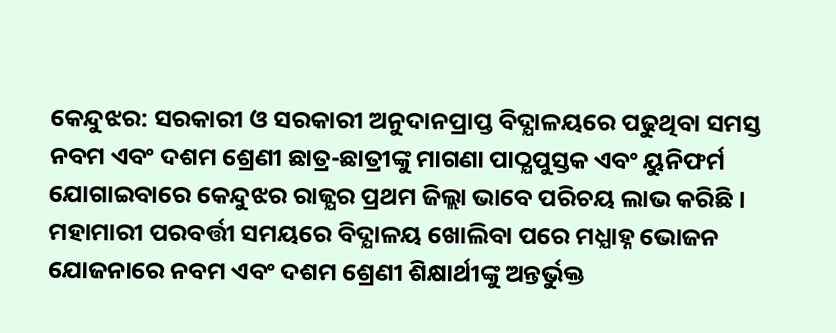କେନ୍ଦୁଝର: ସରକାରୀ ଓ ସରକାରୀ ଅନୁଦାନପ୍ରାପ୍ତ ବିଦ୍ଯାଳୟରେ ପଢୁଥିବା ସମସ୍ତ ନବମ ଏବଂ ଦଶମ ଶ୍ରେଣୀ ଛାତ୍ର-ଛାତ୍ରୀଙ୍କୁ ମାଗଣା ପାଠ୍ଯପୁସ୍ତକ ଏବଂ ୟୁନିଫର୍ମ ଯୋଗାଇବାରେ କେନ୍ଦୁଝର ରାଜ୍ଯର ପ୍ରଥମ ଜିଲ୍ଲା ଭାବେ ପରିଚୟ ଲାଭ କରିଛି । ମହାମାରୀ ପରବର୍ତ୍ତୀ ସମୟରେ ବିଦ୍ଯାଳୟ ଖୋଲିବା ପରେ ମଧ୍ଯାହ୍ନ ଭୋଜନ ଯୋଜନାରେ ନବମ ଏବଂ ଦଶମ ଶ୍ରେଣୀ ଶିକ୍ଷାର୍ଥୀଙ୍କୁ ଅନ୍ତର୍ଭୁକ୍ତ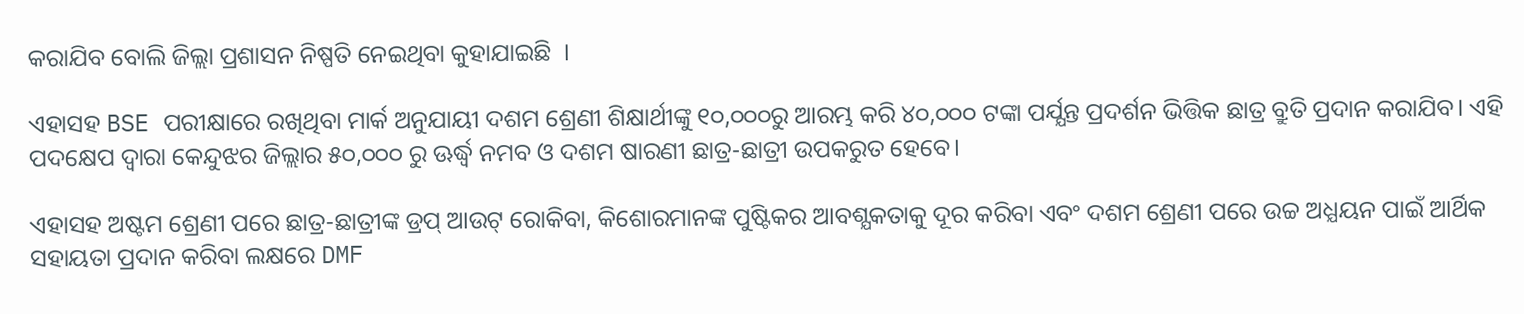କରାଯିବ ବୋଲି ଜିଲ୍ଲା ପ୍ରଶାସନ ନିଷ୍ପତି ନେଇଥିବା କୁହାଯାଇଛି  ।

ଏହାସହ BSE ପରୀକ୍ଷାରେ ରଖିଥିବା ମାର୍କ ଅନୁଯାୟୀ ଦଶମ ଶ୍ରେଣୀ ଶିକ୍ଷାର୍ଥୀଙ୍କୁ ୧୦,୦୦୦ରୁ ଆରମ୍ଭ କରି ୪୦,୦୦୦ ଟଙ୍କା ପର୍ଯ୍ଯନ୍ତ ପ୍ରଦର୍ଶନ ଭିତ୍ତିକ ଛାତ୍ର ବ୍ରୁତି ପ୍ରଦାନ କରାଯିବ। ଏହି ପଦକ୍ଷେପ ଦ୍ବାରା କେନ୍ଦୁଝର ଜିଲ୍ଲାର ୫୦,୦୦୦ ରୁ ଊର୍ଦ୍ଧ୍ବ ନମବ ଓ ଦଶମ ଷାରଣୀ ଛାତ୍ର-ଛାତ୍ରୀ ଉପକରୁତ ହେବେ।

ଏହାସହ ଅଷ୍ଟମ ଶ୍ରେଣୀ ପରେ ଛାତ୍ର-ଛାତ୍ରୀଙ୍କ ଡ୍ରପ୍ ଆଉଟ୍ ରୋକିବା, କିଶୋରମାନଙ୍କ ପୁଷ୍ଟିକର ଆବଶ୍ଯକତାକୁ ଦୂର କରିବା ଏବଂ ଦଶମ ଶ୍ରେଣୀ ପରେ ଉଚ୍ଚ ଅଧ୍ଯୟନ ପାଇଁ ଆର୍ଥିକ ସହାୟତା ପ୍ରଦାନ କରିବା ଲକ୍ଷରେ DMF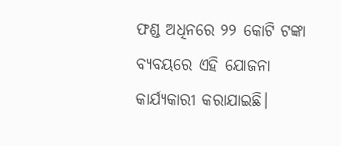ଫଣ୍ଡ ଅଧିନରେ ୨୨ କୋଟି ଟଙ୍କା ବ୍ଯବୟରେ ଏହି ଯୋଜନା କାର୍ଯ୍ଯକାରୀ କରାଯାଇଛି।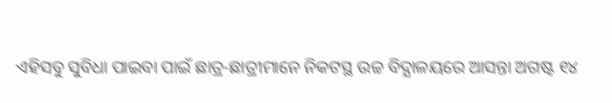ଏହିସବୁ ସୁବିଧା ପାଇବା ପାଇଁ ଛାତ୍ର-ଛାତ୍ରୀମାନେ ନିକଟସ୍ଥ ଉଚ୍ଚ ବିଦ୍ଯାଳୟରେ ଆସନ୍ତା ଅଗଷ୍ଟ ୧୪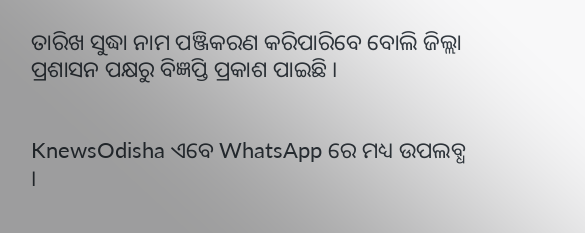ତାରିଖ ସୁଦ୍ଧା ନାମ ପଞ୍ଜିକରଣ କରିପାରିବେ ବୋଲି ଜିଲ୍ଲା ପ୍ରଶାସନ ପକ୍ଷରୁ ବିଜ୍ଞପ୍ତି ପ୍ରକାଶ ପାଇଛି ।


KnewsOdisha ଏବେ WhatsApp ରେ ମଧ୍ୟ ଉପଲବ୍ଧ ।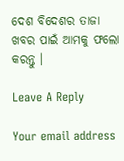ଦେଶ ବିଦେଶର ତାଜା ଖବର ପାଇଁ ଆମକୁ ଫଲୋ କରନ୍ତୁ ।

Leave A Reply

Your email address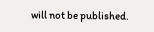will not be published.